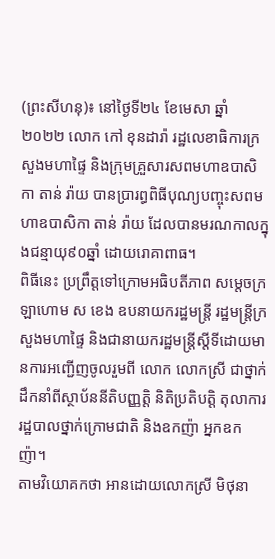(ព្រះសីហនុ)៖ នៅថ្ងៃទី២៤ ខែមេសា ឆ្នាំ២០២២ លោក កៅ ខុនដារ៉ា រដ្ឋលេខាធិការក្រសួងមហាផ្ទៃ និងក្រុមគ្រួសារសពមហាឧបាសិកា តាន់ រ៉ាយ បានប្រារព្ធពិធីបុណ្យបញ្ចុះសពមហាឧបាសិកា តាន់ រ៉ាយ ដែលបានមរណកាលក្នុងជន្មាយុ៩០ឆ្នាំ ដោយរោគាពាធ។
ពិធីនេះ ប្រព្រឹត្តទៅក្រោមអធិបតីភាព សម្តេចក្រឡាហោម ស ខេង ឧបនាយករដ្ឋមន្ត្រី រដ្ឋមន្ត្រីក្រសួងមហាផ្ទៃ និងជានាយករដ្ឋមន្រ្តីស្តីទីដោយមានការអញ្ជើញចូលរួមពី លោក លោកស្រី ជាថ្នាក់ដឹកនាំពីស្ថាប័ននីតិបញ្ញត្តិ និតិប្រតិបត្តិ តុលាការ រដ្ឋបាលថ្នាក់ក្រោមជាតិ និងឧកញ៉ា អ្នកឧកញ៉ា។
តាមវិយោគកថា អានដោយលោកស្រី មិថុនា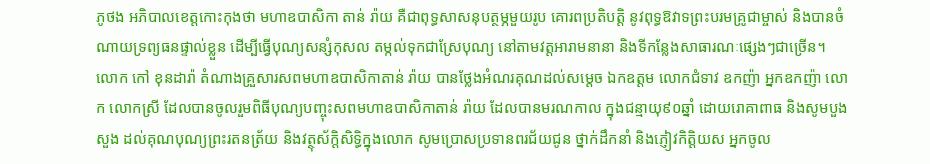ភូថង អភិបាលខេត្តកោះកុងថា មហាឧបាសិកា តាន់ រ៉ាយ គឺជាពុទ្ធសាសនុបត្ថម្ភមួយរូប គោរពប្រតិបត្តិ នូវពុទ្ធឱវាទព្រះបរមគ្រូជាម្ចាស់ និងបានចំណាយទ្រព្យធនផ្ទាល់ខ្លួន ដើម្បីធ្វើបុណ្យសន្សំកុសល តម្កល់ទុកជាស្រែបុណ្យ នៅតាមវត្តអារាមនានា និងទីកន្លែងសាធារណៈផ្សេងៗជាច្រើន។
លោក កៅ ខុនដារ៉ា តំណាងគ្រួសារសពមហាឧបាសិកាតាន់ រ៉ាយ បានថ្លែងអំណរគុណដល់សម្តេច ឯកឧត្ដម លោកជំទាវ ឧកញ៉ា អ្នកឧកញ៉ា លោក លោកស្រី ដែលបានចូលរួមពិធីបុណ្យបញ្ចុះសពមហាឧបាសិកាតាន់ រ៉ាយ ដែលបានមរណកាល ក្នុងជន្មាយុ៩០ឆ្នាំ ដោយរោគាពាធ និងសូមបួងសួង ដល់គុណបុណ្យព្រះរតនត្រ័យ និងវត្ថុស័ក្តិសិទ្ធិក្នុងលោក សូមប្រោសប្រទានពរជ័យជូន ថ្នាក់ដឹកនាំ និងភ្ញៀវកិត្តិយស អ្នកចូល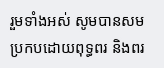រួមទាំងអស់ សូមបានសមប្រកបដោយពុទ្ធពរ និងពរ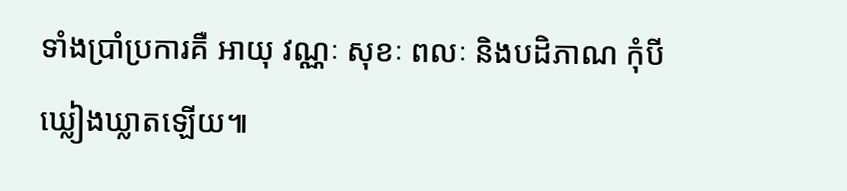ទាំងប្រាំប្រការគឺ អាយុ វណ្ណៈ សុខៈ ពលៈ និងបដិភាណ កុំបីឃ្លៀងឃ្លាតឡើយ៕